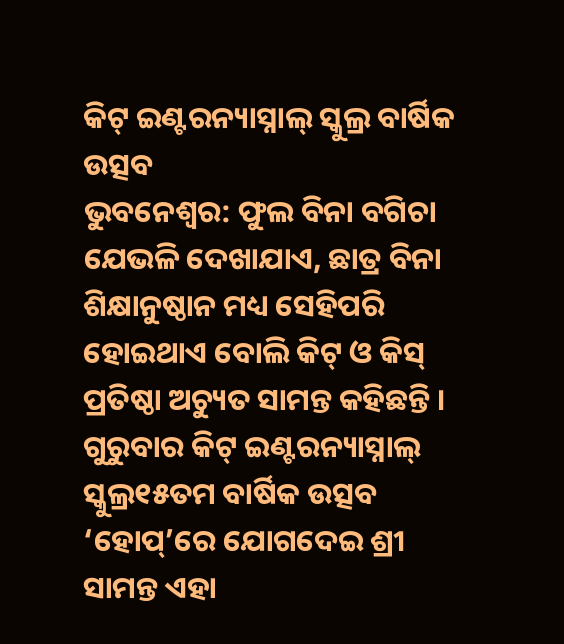କିଟ୍ ଇଣ୍ଟରନ୍ୟାସ୍ନାଲ୍ ସ୍କୁଲ୍ର ବାର୍ଷିକ ଉତ୍ସବ
ଭୁବନେଶ୍ୱର: ଫୁଲ ବିନା ବଗିଚା ଯେଭଳି ଦେଖାଯାଏ, ଛାତ୍ର ବିନା ଶିକ୍ଷାନୁଷ୍ଠାନ ମଧ୍ୟ ସେହିପରି ହୋଇଥାଏ ବୋଲି କିଟ୍ ଓ କିସ୍ ପ୍ରତିଷ୍ଠା ଅଚ୍ୟୁତ ସାମନ୍ତ କହିଛନ୍ତି । ଗୁରୁବାର କିଟ୍ ଇଣ୍ଟରନ୍ୟାସ୍ନାଲ୍ ସ୍କୁଲ୍ର୧୫ତମ ବାର୍ଷିକ ଉତ୍ସବ ‘ହୋପ୍’ରେ ଯୋଗଦେଇ ଶ୍ରୀ ସାମନ୍ତ ଏହା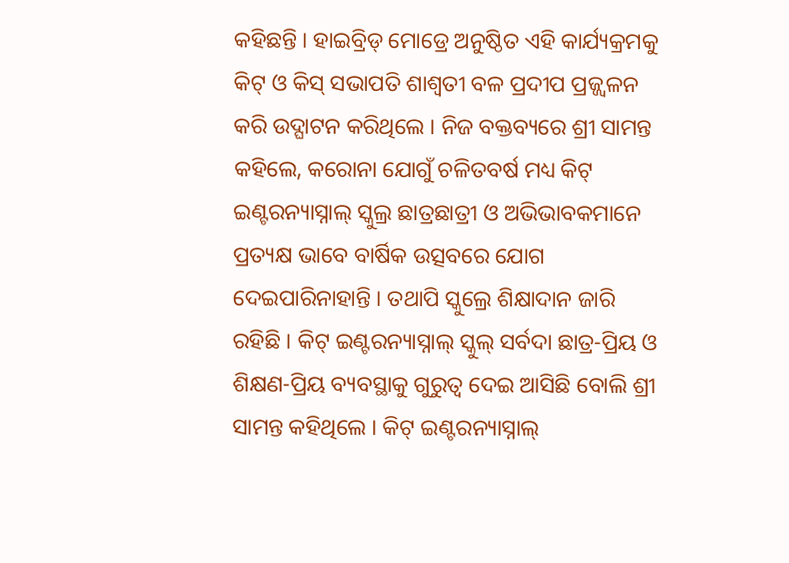କହିଛନ୍ତି । ହାଇବ୍ରିଡ୍ ମୋଡ୍ରେ ଅନୁଷ୍ଠିତ ଏହି କାର୍ଯ୍ୟକ୍ରମକୁ କିଟ୍ ଓ କିସ୍ ସଭାପତି ଶାଶ୍ୱତୀ ବଳ ପ୍ରଦୀପ ପ୍ରଜ୍ଜ୍ୱଳନ କରି ଉଦ୍ଘାଟନ କରିଥିଲେ । ନିଜ ବକ୍ତବ୍ୟରେ ଶ୍ରୀ ସାମନ୍ତ କହିଲେ, କରୋନା ଯୋଗୁଁ ଚଳିତବର୍ଷ ମଧ୍ୟ କିଟ୍ ଇଣ୍ଟରନ୍ୟାସ୍ନାଲ୍ ସ୍କୁଲ୍ର ଛାତ୍ରଛାତ୍ରୀ ଓ ଅଭିଭାବକମାନେ ପ୍ରତ୍ୟକ୍ଷ ଭାବେ ବାର୍ଷିକ ଉତ୍ସବରେ ଯୋଗ ଦେଇପାରିନାହାନ୍ତି । ତଥାପି ସ୍କୁଲ୍ରେ ଶିକ୍ଷାଦାନ ଜାରି ରହିଛି । କିଟ୍ ଇଣ୍ଟରନ୍ୟାସ୍ନାଲ୍ ସ୍କୁଲ୍ ସର୍ବଦା ଛାତ୍ର-ପ୍ରିୟ ଓ ଶିକ୍ଷଣ-ପ୍ରିୟ ବ୍ୟବସ୍ଥାକୁ ଗୁରୁତ୍ୱ ଦେଇ ଆସିଛି ବୋଲି ଶ୍ରୀ ସାମନ୍ତ କହିଥିଲେ । କିଟ୍ ଇଣ୍ଟରନ୍ୟାସ୍ନାଲ୍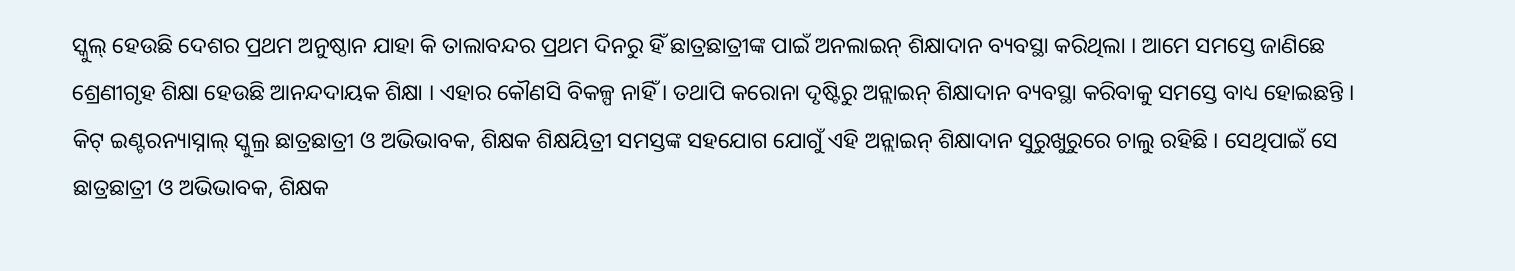ସ୍କୁଲ୍ ହେଉଛି ଦେଶର ପ୍ରଥମ ଅନୁଷ୍ଠାନ ଯାହା କି ତାଲାବନ୍ଦର ପ୍ରଥମ ଦିନରୁ ହିଁ ଛାତ୍ରଛାତ୍ରୀଙ୍କ ପାଇଁ ଅନଲାଇନ୍ ଶିକ୍ଷାଦାନ ବ୍ୟବସ୍ଥା କରିଥିଲା । ଆମେ ସମସ୍ତେ ଜାଣିଛେ ଶ୍ରେଣୀଗୃହ ଶିକ୍ଷା ହେଉଛି ଆନନ୍ଦଦାୟକ ଶିକ୍ଷା । ଏହାର କୌଣସି ବିକଳ୍ପ ନାହିଁ । ତଥାପି କରୋନା ଦୃଷ୍ଟିରୁ ଅନ୍ଲାଇନ୍ ଶିକ୍ଷାଦାନ ବ୍ୟବସ୍ଥା କରିବାକୁ ସମସ୍ତେ ବାଧ୍ୟ ହୋଇଛନ୍ତି । କିଟ୍ ଇଣ୍ଟରନ୍ୟାସ୍ନାଲ୍ ସ୍କୁଲ୍ର ଛାତ୍ରଛାତ୍ରୀ ଓ ଅଭିଭାବକ, ଶିକ୍ଷକ ଶିକ୍ଷୟିତ୍ରୀ ସମସ୍ତଙ୍କ ସହଯୋଗ ଯୋଗୁଁ ଏହି ଅନ୍ଲାଇନ୍ ଶିକ୍ଷାଦାନ ସୁରୁଖୁରୁରେ ଚାଲୁ ରହିଛି । ସେଥିପାଇଁ ସେ ଛାତ୍ରଛାତ୍ରୀ ଓ ଅଭିଭାବକ, ଶିକ୍ଷକ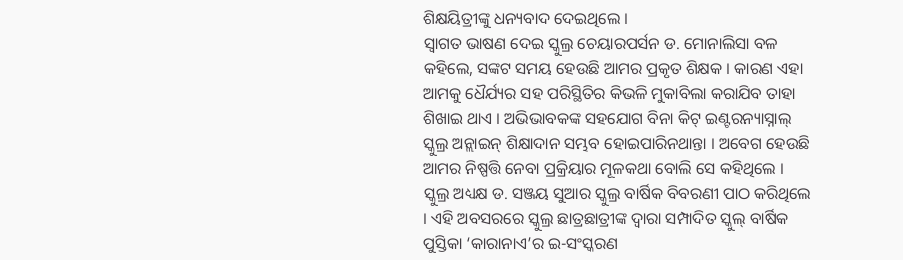ଶିକ୍ଷୟିତ୍ରୀଙ୍କୁ ଧନ୍ୟବାଦ ଦେଇଥିଲେ ।
ସ୍ୱାଗତ ଭାଷଣ ଦେଇ ସ୍କୁଲ୍ର ଚେୟାରପର୍ସନ ଡ. ମୋନାଲିସା ବଳ କହିଲେ, ସଙ୍କଟ ସମୟ ହେଉଛି ଆମର ପ୍ରକୃତ ଶିକ୍ଷକ । କାରଣ ଏହା ଆମକୁ ଧୈର୍ଯ୍ୟର ସହ ପରିସ୍ଥିତିର କିଭଳି ମୁକାବିଲା କରାଯିବ ତାହା ଶିଖାଇ ଥାଏ । ଅଭିଭାବକଙ୍କ ସହଯୋଗ ବିନା କିଟ୍ ଇଣ୍ଟରନ୍ୟାସ୍ନାଲ୍ ସ୍କୁଲ୍ର ଅନ୍ଲାଇନ୍ ଶିକ୍ଷାଦାନ ସମ୍ଭବ ହୋଇପାରିନଥାନ୍ତା । ଅବେଗ ହେଉଛି ଆମର ନିଷ୍ପତ୍ତି ନେବା ପ୍ରକ୍ରିୟାର ମୂଳକଥା ବୋଲି ସେ କହିଥିଲେ । ସ୍କୁଲ୍ର ଅଧ୍ୟକ୍ଷ ଡ. ସଞ୍ଜୟ ସୁଆର ସ୍କୁଲ୍ର ବାର୍ଷିକ ବିବରଣୀ ପାଠ କରିଥିଲେ । ଏହି ଅବସରରେ ସ୍କୁଲ୍ର ଛାତ୍ରଛାତ୍ରୀଙ୍କ ଦ୍ୱାରା ସମ୍ପାଦିତ ସ୍କୁଲ୍ ବାର୍ଷିକ ପୁସ୍ତିକା ‘କାରାନାଏ’ର ଇ-ସଂସ୍କରଣ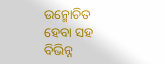ଉନ୍ମୋଚିତ ହେବା ସହ ବିଭିନ୍ନ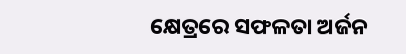କ୍ଷେତ୍ରରେ ସଫଳତା ଅର୍ଜନ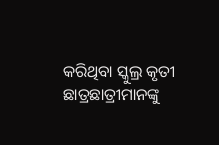କରିଥିବା ସ୍କୁଲ୍ର କୃତୀ ଛାତ୍ରଛାତ୍ରୀମାନଙ୍କୁ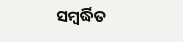ସମ୍ବର୍ଦ୍ଧିତ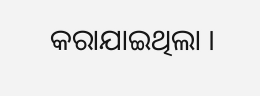କରାଯାଇଥିଲା ।